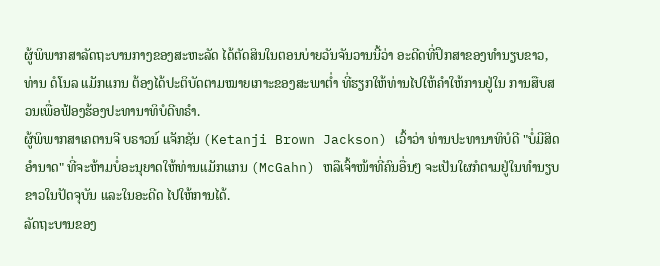ຜູ້ພິພາກສາລັດຖະບານກາງຂອງສະຫະລັດ ໄດ້ຕັດສິນໃນຕອນບ່າຍວັນຈັນວານນີ້ວ່າ ອະດີດທີ່ປຶກສາຂອງທຳນຽບຂາວ, ທ່ານ ດໍໂນລ ແມັກແກນ ຕ້ອງໄດ້ປະຕິບັດຕາມໝາຍເກາະຂອງສະພາຕ່ຳ ທີ່ຮຽກໃຫ້ທ່ານໄປໃຫ້ຄຳໃຫ້ການຢູ່ໃນ ການສືບສວນເພື່ອຟ້ອງຮ້ອງປະທານາທິບໍດີທຣຳ.
ຜູ້ພິພາກສາເຄຕານຈີ ບຣາວນ໌ ແຈັກຊັນ (Ketanji Brown Jackson) ເວົ້າວ່າ ທ່ານປະທານາທິບໍດີ "ບໍ່ມີສິດອຳນາດ" ທີ່ຈະຫ້າມບໍ່ອະນຸຍາດໃຫ້ທ່ານແມັກແກນ (McGahn) ຫລືເຈົ້າໜ້າທີ່ຄົນອື່ນໆ ຈະເປັນໃຜກໍຕາມຢູ່ໃນທຳນຽບຂາວໃນປັດຈຸບັນ ແລະໃນອະດີດ ໄປໃຫ້ການໄດ້.
ລັດຖະບານຂອງ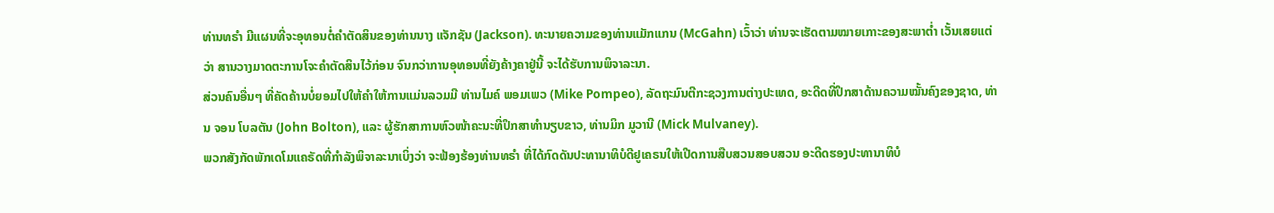ທ່ານທຣຳ ມີແຜນທີ່ຈະອຸທອນຕໍ່ຄຳຕັດສິນຂອງທ່ານນາງ ແຈັກຊັນ (Jackson). ທະນາຍຄວາມຂອງທ່ານແມັກແກນ (McGahn) ເວົ້າວ່າ ທ່ານຈະເຮັດຕາມໝາຍເກາະຂອງສະພາຕ່ຳ ເວັ້ນເສຍແຕ່ວ່າ ສານວາງມາດຕະການໂຈະຄຳຕັດສິນໄວ້ກ່ອນ ຈົນກວ່າການອຸທອນທີ່ຍັງຄ້າງຄາຢູ່ນີ້ ຈະໄດ້ຮັບການພິຈາລະນາ.
ສ່ວນຄົນອື່ນໆ ທີ່ຄັດຄ້ານບໍ່ຍອມໄປໃຫ້ຄຳໃຫ້ການແມ່ນລວມມີ ທ່ານໄມຄ໌ ພອມເພວ (Mike Pompeo), ລັດຖະມົນຕີກະຊວງການຕ່າງປະເທດ, ອະດີດທີ່ປຶກສາດ້ານຄວາມໝັ້ນຄົງຂອງຊາດ, ທ່ານ ຈອນ ໂບລຕັນ (John Bolton), ແລະ ຜູ້ຮັກສາການຫົວໜ້າຄະນະທີ່ປຶກສາທຳນຽບຂາວ, ທ່ານມິກ ມູວານີ (Mick Mulvaney).
ພວກສັງກັດພັກເດໂມແຄຣັດທີ່ກຳລັງພິຈາລະນາເບິ່ງວ່າ ຈະຟ້ອງຮ້ອງທ່ານທຣຳ ທີ່ໄດ້ກົດດັນປະທານາທິບໍດີຢູເຄຣນໃຫ້ເປີດການສືບສວນສອບສວນ ອະດີດຮອງປະທານາທິບໍ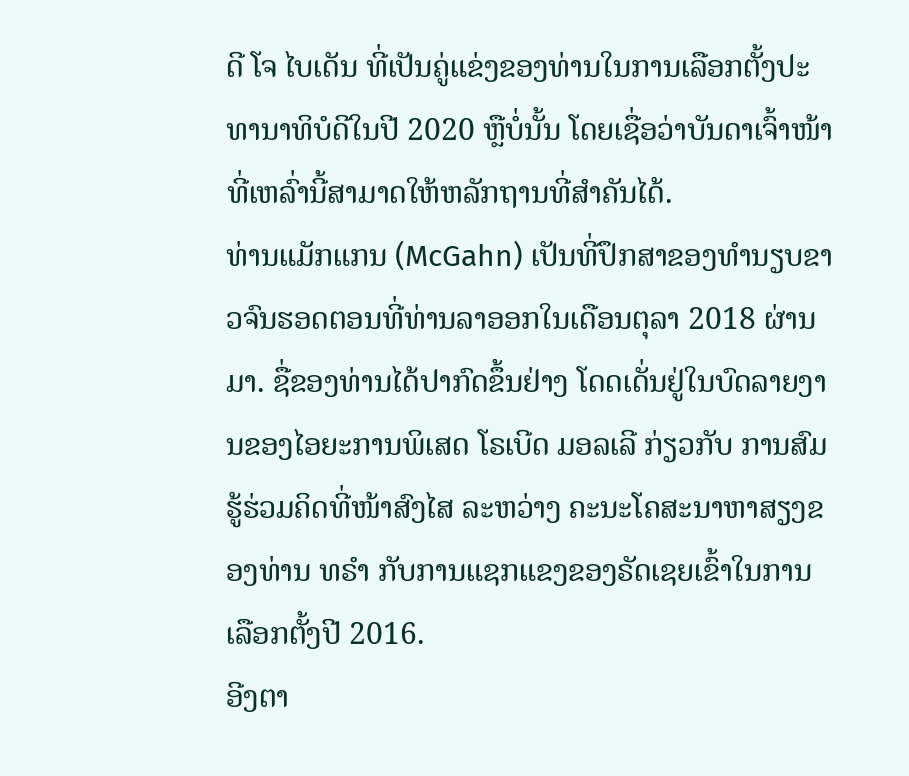ດີ ໂຈ ໄບເດັນ ທີ່ເປັນຄູ່ແຂ່ງຂອງທ່ານໃນການເລືອກຕັ້ງປະທານາທິບໍດີໃນປີ 2020 ຫຼືບໍ່ນັ້ນ ໂດຍເຊື່ອວ່າບັນດາເຈົ້າໜ້າທີ່ເຫລົ່ານີ້ສາມາດໃຫ້ຫລັກຖານທີ່ສຳຄັນໄດ້.
ທ່ານແມັກແກນ (McGahn) ເປັນທີ່ປຶກສາຂອງທຳນຽບຂາວຈົນຮອດຕອນທີ່ທ່ານລາອອກໃນເດືອນຕຸລາ 2018 ຜ່ານມາ. ຊື່ຂອງທ່ານໄດ້ປາກົດຂຶ້ນຢ່າງ ໂດດເດັ່ນຢູ່ໃນບົດລາຍງານຂອງໄອຍະການພິເສດ ໂຣເບີດ ມອລເລີ ກ່ຽວກັບ ການສົມຮູ້ຮ່ວມຄິດທີ່ໜ້າສົງໄສ ລະຫວ່າງ ຄະນະໂຄສະນາຫາສຽງຂອງທ່ານ ທຣຳ ກັບການແຊກແຂງຂອງຣັດເຊຍເຂົ້າໃນການເລືອກຕັ້ງປີ 2016.
ອີງຕາ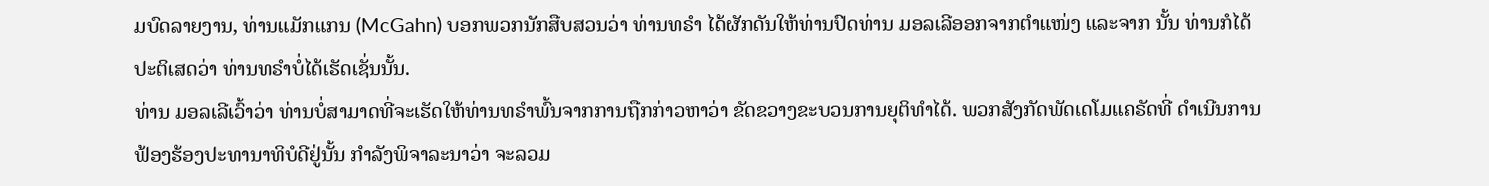ມບົດລາຍງານ, ທ່ານແມັກແກນ (McGahn) ບອກພວກນັກສືບສວນວ່າ ທ່ານທຣຳ ໄດ້ຜັກດັນໃຫ້ທ່ານປົດທ່ານ ມອລເລີອອກຈາກຕຳແໜ່ງ ແລະຈາກ ນັ້ນ ທ່ານກໍໄດ້ປະຕິເສດວ່າ ທ່ານທຣຳບໍ່ໄດ້ເຮັດເຊັ່ນນັ້ນ.
ທ່ານ ມອລເລີເວົ້າວ່າ ທ່ານບໍ່ສາມາດທີ່ຈະເຮັດໃຫ້ທ່ານທຣຳພົ້ນຈາກການຖືກກ່າວຫາວ່າ ຂັດຂວາງຂະບວນການຍຸຕິທຳໄດ້. ພວກສັງກັດພັດເດໂມແຄຣັດທີ່ ດຳເນີນການຟ້ອງຮ້ອງປະທານາທິບໍດີຢູ່ນັ້ນ ກຳລັງພິຈາລະນາວ່າ ຈະລວມ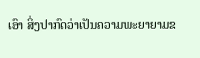ເອົາ ສິ່ງປາກົດວ່າເປັນຄວາມພະຍາຍາມຂ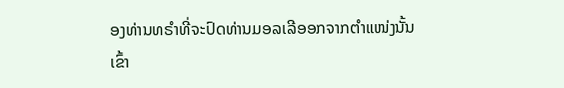ອງທ່ານທຣຳທີ່ຈະປົດທ່ານມອລເລີອອກຈາກຕຳແໜ່ງນັ້ນ ເຂົ້າ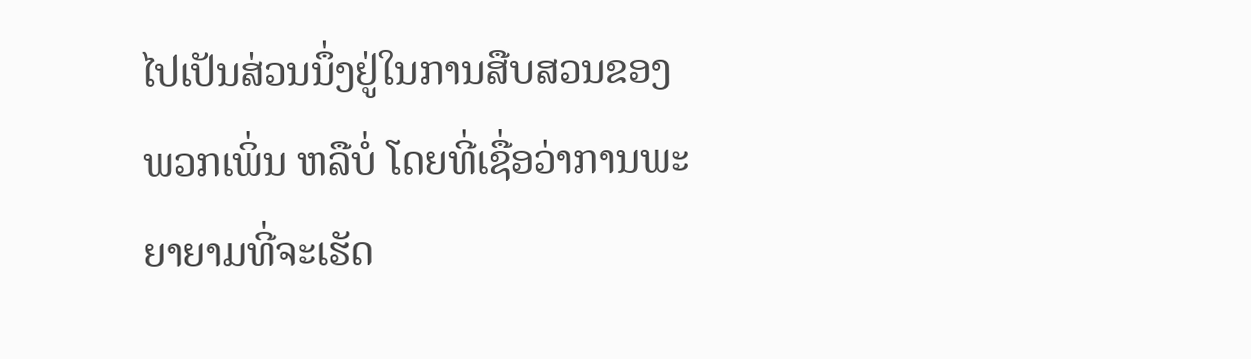ໄປເປັນສ່ວນນຶ່ງຢູ່ໃນການສືບສວນຂອງພວກເພິ່ນ ຫລືບໍ່ ໂດຍທີ່ເຊື່ອວ່າການພະຍາຍາມທີ່ຈະເຮັດ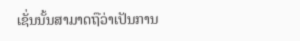ເຊັ່ນນັ້ນສາມາດຖືວ່າເປັນການ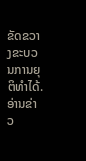ຂັດຂວາງຂະບວນການຍຸຕິທຳໄດ້.
ອ່ານຂ່າວ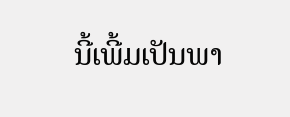ນີ້ເພີ້ມເປັນພາ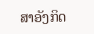ສາອັງກິດ